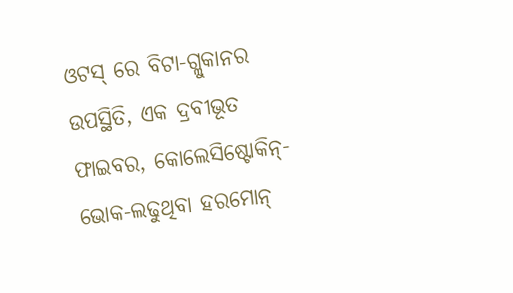ଓଟସ୍ ରେ ବିଟା-ଗ୍ଲୁକାନର ଉପସ୍ଥିତି, ଏକ ଦ୍ରବୀଭୂତ ଫାଇବର, କୋଲେସିଷ୍ଟୋକିନ୍- ଭୋକ-ଲଢୁଥିବା ହରମୋନ୍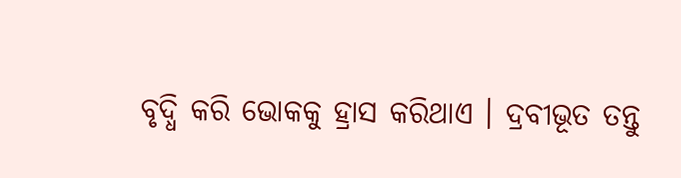ବୃଦ୍ଧି କରି ଭୋକକୁ ହ୍ରାସ କରିଥାଏ । ଦ୍ରବୀଭୂତ ତନ୍ତୁ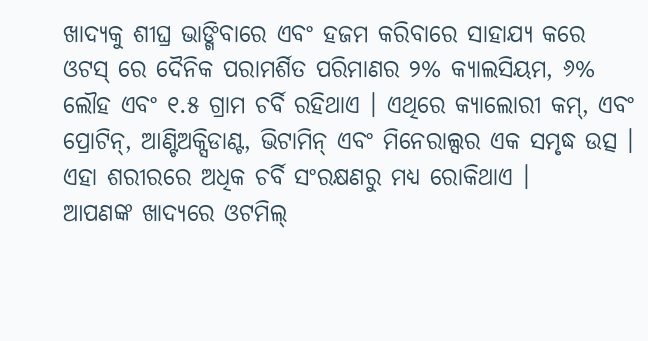ଖାଦ୍ୟକୁ ଶୀଘ୍ର ଭାଙ୍ଗିବାରେ ଏବଂ ହଜମ କରିବାରେ ସାହାଯ୍ୟ କରେ ଓଟସ୍ ରେ ଦୈନିକ ପରାମର୍ଶିତ ପରିମାଣର ୨% କ୍ୟାଲସିୟମ, ୬% ଲୌହ ଏବଂ ୧.୫ ଗ୍ରାମ ଚର୍ବି ରହିଥାଏ । ଏଥିରେ କ୍ୟାଲୋରୀ କମ୍, ଏବଂ ପ୍ରୋଟିନ୍, ଆଣ୍ଟିଅକ୍ସିଡାଣ୍ଟ, ଭିଟାମିନ୍ ଏବଂ ମିନେରାଲ୍ସର ଏକ ସମୃଦ୍ଧ ଉତ୍ସ । ଏହା ଶରୀରରେ ଅଧିକ ଚର୍ବି ସଂରକ୍ଷଣରୁ ମଧ୍ୟ ରୋକିଥାଏ ।
ଆପଣଙ୍କ ଖାଦ୍ୟରେ ଓଟମିଲ୍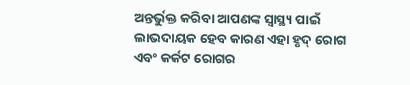ଅନ୍ତର୍ଭୁକ୍ତ କରିବା ଆପଣଙ୍କ ସ୍ୱାସ୍ଥ୍ୟ ପାଇଁ ଲାଭଦାୟକ ହେବ କାରଣ ଏହା ହୃଦ୍ ରୋଗ ଏବଂ କର୍କଟ ରୋଗର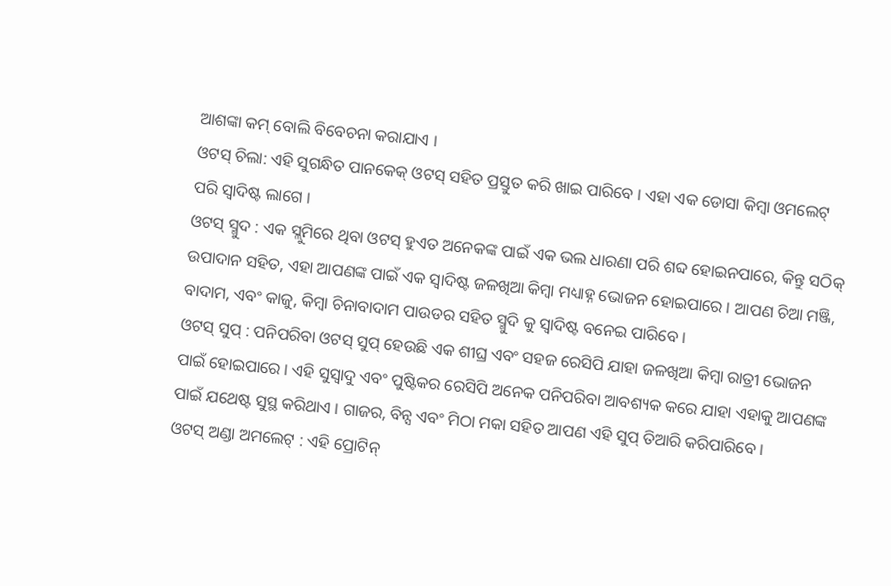ଆଶଙ୍କା କମ୍ ବୋଲି ବିବେଚନା କରାଯାଏ ।
ଓଟସ୍ ଚିଲା: ଏହି ସୁଗନ୍ଧିତ ପାନକେକ୍ ଓଟସ୍ ସହିତ ପ୍ରସ୍ତୁତ କରି ଖାଇ ପାରିବେ । ଏହା ଏକ ଡୋସା କିମ୍ବା ଓମଲେଟ୍ ପରି ସ୍ୱାଦିଷ୍ଟ ଲାଗେ ।
ଓଟସ୍ ସ୍ମୁଦ : ଏକ ସ୍ଲୁମିରେ ଥିବା ଓଟସ୍ ହୁଏତ ଅନେକଙ୍କ ପାଇଁ ଏକ ଭଲ ଧାରଣା ପରି ଶବ୍ଦ ହୋଇନପାରେ, କିନ୍ତୁ ସଠିକ୍ ଉପାଦାନ ସହିତ, ଏହା ଆପଣଙ୍କ ପାଇଁ ଏକ ସ୍ୱାଦିଷ୍ଟ ଜଳଖିଆ କିମ୍ବା ମଧ୍ୟାହ୍ନ ଭୋଜନ ହୋଇପାରେ । ଆପଣ ଚିଆ ମଞ୍ଜି, ବାଦାମ, ଏବଂ କାଜୁ, କିମ୍ବା ଚିନାବାଦାମ ପାଉଡର ସହିତ ସ୍ମୁଦି କୁ ସ୍ୱାଦିଷ୍ଟ ବନେଇ ପାରିବେ ।
ଓଟସ୍ ସୁପ୍ : ପନିପରିବା ଓଟସ୍ ସୁପ୍ ହେଉଛି ଏକ ଶୀଘ୍ର ଏବଂ ସହଜ ରେସିପି ଯାହା ଜଳଖିଆ କିମ୍ବା ରାତ୍ରୀ ଭୋଜନ ପାଇଁ ହୋଇପାରେ । ଏହି ସୁସ୍ବାଦୁ ଏବଂ ପୁଷ୍ଟିକର ରେସିପି ଅନେକ ପନିପରିବା ଆବଶ୍ୟକ କରେ ଯାହା ଏହାକୁ ଆପଣଙ୍କ ପାଇଁ ଯଥେଷ୍ଟ ସୁସ୍ଥ କରିଥାଏ । ଗାଜର, ବିନ୍ସ ଏବଂ ମିଠା ମକା ସହିତ ଆପଣ ଏହି ସୁପ୍ ତିଆରି କରିପାରିବେ ।
ଓଟସ୍ ଅଣ୍ଡା ଅମଲେଟ୍ : ଏହି ପ୍ରୋଟିନ୍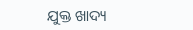ଯୁକ୍ତ ଖାଦ୍ୟ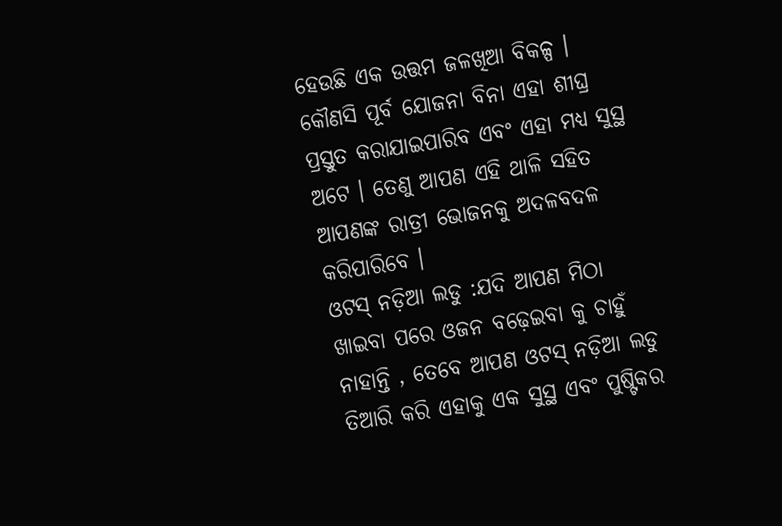ହେଉଛି ଏକ ଉତ୍ତମ ଜଳଖିଆ ବିକଳ୍ପ । କୌଣସି ପୂର୍ବ ଯୋଜନା ବିନା ଏହା ଶୀଘ୍ର ପ୍ରସ୍ତୁତ କରାଯାଇପାରିବ ଏବଂ ଏହା ମଧ୍ୟ ସୁସ୍ଥ ଅଟେ । ତେଣୁ ଆପଣ ଏହି ଥାଳି ସହିତ ଆପଣଙ୍କ ରାତ୍ରୀ ଭୋଜନକୁ ଅଦଳବଦଳ କରିପାରିବେ ।
ଓଟସ୍ ନଡ଼ିଆ ଲଡୁ :ଯଦି ଆପଣ ମିଠା ଖାଇବା ପରେ ଓଜନ ବଢ଼େଇବା କୁ ଚାହୁଁ ନାହାନ୍ତି , ତେବେ ଆପଣ ଓଟସ୍ ନଡ଼ିଆ ଲଡୁ ତିଆରି କରି ଏହାକୁ ଏକ ସୁସ୍ଥ ଏବଂ ପୁଷ୍ଟିକର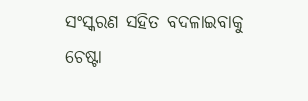ସଂସ୍କରଣ ସହିତ ବଦଳାଇବାକୁ ଚେଷ୍ଟା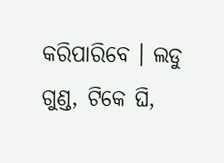କରିପାରିବେ । ଲଡୁ ଗୁଣ୍ଡ, ଟିକେ ଘି,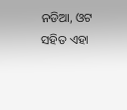ନଡିଆ, ଓଟ ସହିତ ଏହା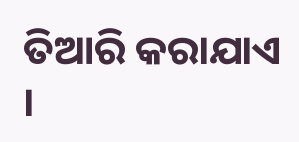ତିଆରି କରାଯାଏ ।